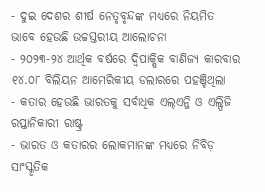- ଦୁଇ ଦେଶର ଶୀର୍ଷ ନେତୃବୃନ୍ଦଙ୍କ ମଧ୍ୟରେ ନିୟମିତ ଭାବେ ହେଉଛି ଉଚ୍ଚସ୍ତରୀୟ ଆଲୋଚନା
- ୨୦୨୩-୨୪ ଆର୍ଥିକ ବର୍ଷରେ ଦ୍ୱିପାକ୍ଷିକ ବାଣିଜ୍ୟ କାରବାର ୧୪.୦୮ ବିଲିୟନ ଆମେରିକୀୟ ଡଲାରରେ ପହଞ୍ଚିଥିଲା
- କତାର ହେଉଛି ଭାରତକୁ ସର୍ବାଧିକ ଏଲ୍ଏନ୍ଜି ଓ ଏଲ୍ପିଜି ରପ୍ତାନିକାରୀ ରାଷ୍ଟ୍ର
- ଭାରତ ଓ କତାରର ଲୋକମାନଙ୍କ ମଧ୍ୟରେ ନିବିଡ଼ ସାଂସ୍କୃତିକ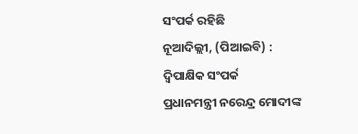ସଂପର୍କ ରହିଛି
ନୂଆଦିଲ୍ଲୀ, (ପିଆଇବି) :
ଦ୍ୱିପାକ୍ଷିକ ସଂପର୍କ
ପ୍ରଧାନମନ୍ତ୍ରୀ ନରେନ୍ଦ୍ର ମୋଦୀଙ୍କ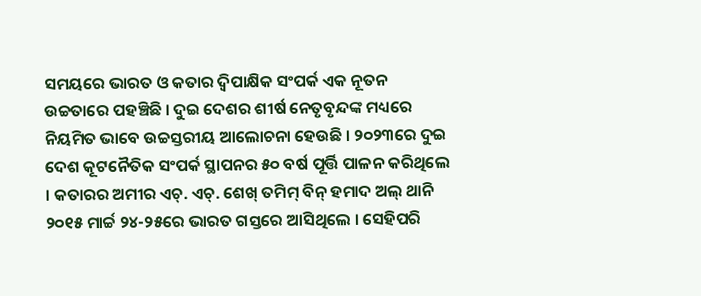ସମୟରେ ଭାରତ ଓ କତାର ଦ୍ୱିପାକ୍ଷିକ ସଂପର୍କ ଏକ ନୂତନ ଉଚ୍ଚତାରେ ପହଞ୍ଚିଛି । ଦୁଇ ଦେଶର ଶୀର୍ଷ ନେତୃବୃନ୍ଦଙ୍କ ମଧ୍ୟରେ ନିୟମିତ ଭାବେ ଉଚ୍ଚସ୍ତରୀୟ ଆଲୋଚନା ହେଉଛି । ୨୦୨୩ରେ ଦୁଇ ଦେଶ କୂଟନୈତିକ ସଂପର୍କ ସ୍ଥାପନର ୫୦ ବର୍ଷ ପୂର୍ତ୍ତି ପାଳନ କରିଥିଲେ । କତାରର ଅମୀର ଏଚ୍. ଏଚ୍. ଶେଖ୍ ତମିମ୍ ବିନ୍ ହମାଦ ଅଲ୍ ଥାନି ୨୦୧୫ ମାର୍ଚ୍ଚ ୨୪-୨୫ରେ ଭାରତ ଗସ୍ତରେ ଆସିଥିଲେ । ସେହିପରି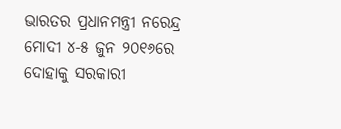ଭାରତର ପ୍ରଧାନମନ୍ତ୍ରୀ ନରେନ୍ଦ୍ର ମୋଦୀ ୪-୫ ଜୁନ ୨୦୧୬ରେ ଦୋହାକୁ ସରକାରୀ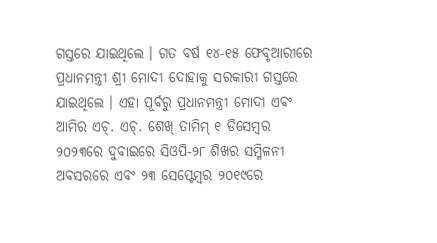ଗସ୍ତରେ ଯାଇଥିଲେ । ଗତ ବର୍ଷ ୧୪-୧୫ ଫେବୃଆରୀରେ ପ୍ରଧାନମନ୍ତ୍ରୀ ଶ୍ରୀ ମୋଦୀ ଦୋହାକୁ ସରକାରୀ ଗସ୍ତରେ ଯାଇଥିଲେ । ଏହା ପୂର୍ବରୁ ପ୍ରଧାନମନ୍ତ୍ରୀ ମୋଦୀ ଏବଂ ଆମିର ଏଚ୍. ଏଚ୍. ଶେଖ୍ ତାମିମ୍ ୧ ଡିସେମ୍ବର ୨୦୨୩ରେ ଦୁବାଇରେ ସିଓପି-୨୮ ଶିଖର ସମ୍ମିଳନୀ ଅବସରରେ ଏବଂ ୨୩ ସେପ୍ଟେମ୍ବର ୨୦୧୯ରେ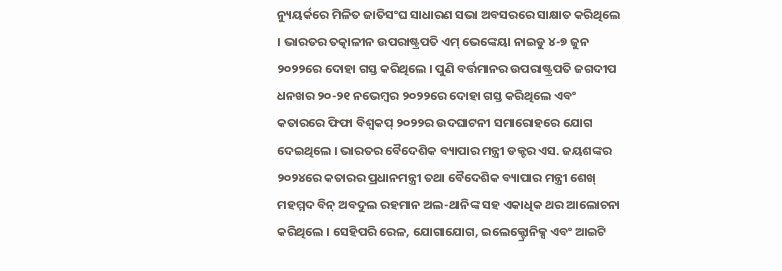ନ୍ୟୁୟର୍କରେ ମିଳିତ ଜାତିସଂଘ ସାଧାରଣ ସଭା ଅବସରରେ ସାକ୍ଷାତ କରିଥିଲେ । ଭାରତର ତତ୍କାଳୀନ ଉପରାଷ୍ଟ୍ରପତି ଏମ୍ ଭେଙ୍କେୟା ନାଇଡୁ ୪-୭ ଜୁନ ୨୦୨୨ରେ ଦୋହା ଗସ୍ତ କରିଥିଲେ । ପୁଣି ବର୍ତ୍ତମାନର ଉପରାଷ୍ଟ୍ରପତି ଜଗଦୀପ ଧନଖର ୨୦-୨୧ ନଭେମ୍ବର ୨୦୨୨ରେ ଦୋହା ଗସ୍ତ କରିଥିଲେ ଏବଂ କତାରରେ ଫିଫା ବିଶ୍ୱକପ୍ ୨୦୨୨ର ଉଦଘାଟନୀ ସମାରୋହରେ ଯୋଗ ଦେଇଥିଲେ । ଭାରତର ବୈଦେଶିକ ବ୍ୟାପାର ମନ୍ତ୍ରୀ ଡକ୍ଟର ଏସ. ଜୟଶଙ୍କର ୨୦୨୪ରେ କତାରର ପ୍ରଧାନମନ୍ତ୍ରୀ ତଥା ବୈଦେଶିକ ବ୍ୟାପାର ମନ୍ତ୍ରୀ ଶେଖ୍ ମହମ୍ମଦ ବିନ୍ ଅବଦୁଲ ରହମାନ ଅଲ-ଥାନିଙ୍କ ସହ ଏକାଧିକ ଥର ଆଲୋଚନା କରିଥିଲେ । ସେହିପରି ରେଳ, ଯୋଗାଯୋଗ, ଇଲେକ୍ଟ୍ରୋନିକ୍ସ ଏବଂ ଆଇଟି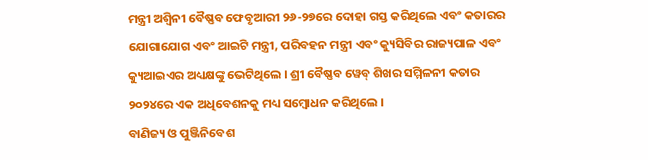ମନ୍ତ୍ରୀ ଅଶ୍ୱିନୀ ବୈଷ୍ଣବ ଫେବୃଆରୀ ୨୬-୨୭ରେ ଦୋହା ଗସ୍ତ କରିଥିଲେ ଏବଂ କତାରର ଯୋଗାଯୋଗ ଏବଂ ଆଇଟି ମନ୍ତ୍ରୀ, ପରିବହନ ମନ୍ତ୍ରୀ ଏବଂ କ୍ୟୁସିବିର ରାଜ୍ୟପାଳ ଏବଂ କ୍ୟୁଆଇଏର ଅଧ୍ୟକ୍ଷଙ୍କୁ ଭେଟିଥିଲେ । ଶ୍ରୀ ବୈଷ୍ଣବ ୱେବ୍ ଶିଖର ସମ୍ମିଳନୀ କତାର ୨୦୨୪ରେ ଏକ ଅଧିବେଶନକୁ ମଧ୍ୟ ସମ୍ବୋଧନ କରିଥିଲେ ।
ବାଣିଜ୍ୟ ଓ ପୁଞ୍ଜିନିବେଶ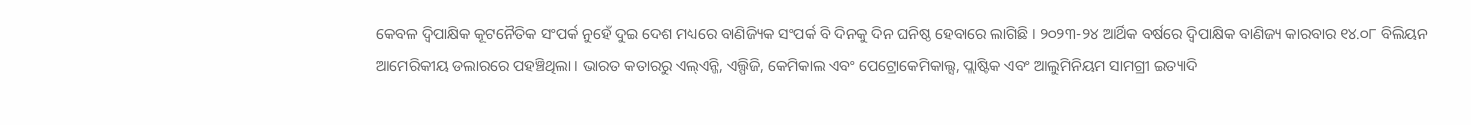କେବଳ ଦ୍ୱିପାକ୍ଷିକ କୂଟନୈତିକ ସଂପର୍କ ନୁହେଁ ଦୁଇ ଦେଶ ମଧ୍ୟରେ ବାଣିଜ୍ୟିକ ସଂପର୍କ ବି ଦିନକୁ ଦିନ ଘନିଷ୍ଠ ହେବାରେ ଲାଗିଛି । ୨୦୨୩-୨୪ ଆର୍ଥିକ ବର୍ଷରେ ଦ୍ୱିପାକ୍ଷିକ ବାଣିଜ୍ୟ କାରବାର ୧୪.୦୮ ବିଲିୟନ ଆମେରିକୀୟ ଡଲାରରେ ପହଞ୍ଚିଥିଲା । ଭାରତ କତାରରୁ ଏଲ୍ଏନ୍ଜି, ଏଲ୍ପିଜି, କେମିକାଲ ଏବଂ ପେଟ୍ରୋକେମିକାଲ୍ସ, ପ୍ଲାଷ୍ଟିକ ଏବଂ ଆଲୁମିନିୟମ ସାମଗ୍ରୀ ଇତ୍ୟାଦି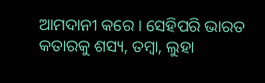ଆମଦାନୀ କରେ । ସେହିପରି ଭାରତ କତାରକୁ ଶସ୍ୟ, ତମ୍ବା, ଲୁହା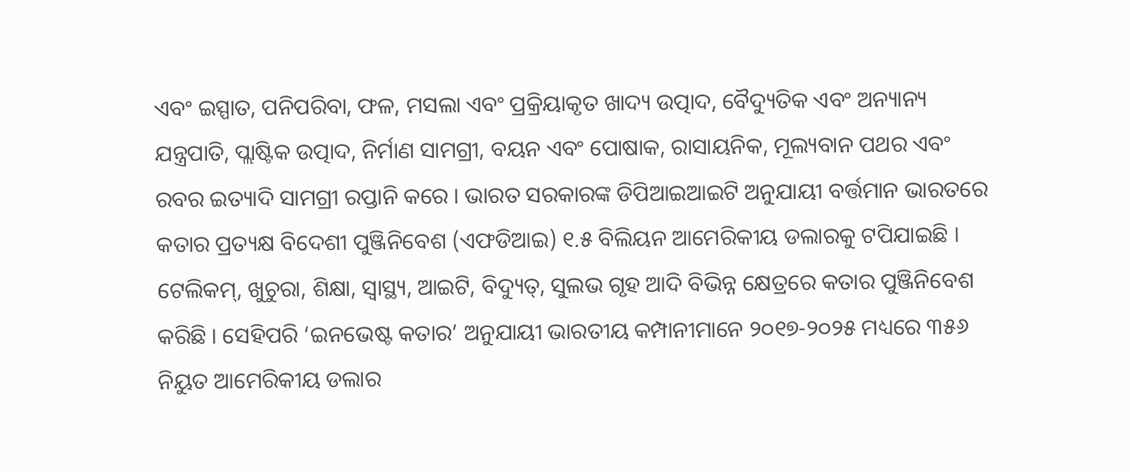ଏବଂ ଇସ୍ପାତ, ପନିପରିବା, ଫଳ, ମସଲା ଏବଂ ପ୍ରକ୍ରିୟାକୃତ ଖାଦ୍ୟ ଉତ୍ପାଦ, ବୈଦ୍ୟୁତିକ ଏବଂ ଅନ୍ୟାନ୍ୟ ଯନ୍ତ୍ରପାତି, ପ୍ଲାଷ୍ଟିକ ଉତ୍ପାଦ, ନିର୍ମାଣ ସାମଗ୍ରୀ, ବୟନ ଏବଂ ପୋଷାକ, ରାସାୟନିକ, ମୂଲ୍ୟବାନ ପଥର ଏବଂ ରବର ଇତ୍ୟାଦି ସାମଗ୍ରୀ ରପ୍ତାନି କରେ । ଭାରତ ସରକାରଙ୍କ ଡିପିଆଇଆଇଟି ଅନୁଯାୟୀ ବର୍ତ୍ତମାନ ଭାରତରେ କତାର ପ୍ରତ୍ୟକ୍ଷ ବିଦେଶୀ ପୁଞ୍ଜିନିବେଶ (ଏଫଡିଆଇ) ୧.୫ ବିଲିୟନ ଆମେରିକୀୟ ଡଲାରକୁ ଟପିଯାଇଛି । ଟେଲିକମ୍, ଖୁଚୁରା, ଶିକ୍ଷା, ସ୍ୱାସ୍ଥ୍ୟ, ଆଇଟି, ବିଦ୍ୟୁତ୍, ସୁଲଭ ଗୃହ ଆଦି ବିଭିନ୍ନ କ୍ଷେତ୍ରରେ କତାର ପୁଞ୍ଜିନିବେଶ କରିଛି । ସେହିପରି ‘ଇନଭେଷ୍ଟ କତାର’ ଅନୁଯାୟୀ ଭାରତୀୟ କମ୍ପାନୀମାନେ ୨୦୧୭-୨୦୨୫ ମଧ୍ୟରେ ୩୫୬ ନିୟୁତ ଆମେରିକୀୟ ଡଲାର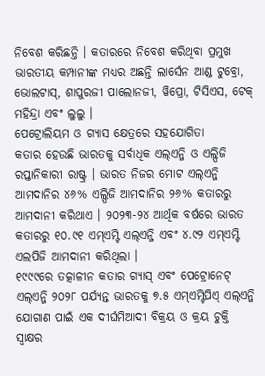ନିବେଶ କରିଛନ୍ତି । କତାରରେ ନିବେଶ କରିଥିବା ପ୍ରମୁଖ ଭାରତୀୟ କମ୍ପାନୀଙ୍କ ମଧ୍ୟର ଅଛନ୍ତି ଲାର୍ସେନ ଆଣ୍ଡ ଟୁବ୍ରୋ, ଭୋଲଟାସ୍, ଶାପୁରଜୀ ପାଲୋନଜୀ, ୱିପ୍ରୋ, ଟିସିଏସ, ଟେକ୍ ମହିନ୍ଦ୍ରା ଏବଂ ଲୁଲୁ ।
ପେଟ୍ରୋଲିୟମ ଓ ଗ୍ୟାସ କ୍ଷେତ୍ରରେ ସହଯୋଗିତା
କତାର ହେଉଛି ଭାରତକୁ ସର୍ବାଧିକ ଏଲ୍ଏନ୍ଜି ଓ ଏଲ୍ପିଜି ରପ୍ତାନିକାରୀ ରାଷ୍ଟ୍ର । ଭାରତ ନିଜର ମୋଟ ଏଲ୍ଏନ୍ଜି ଆମଦାନିର ୪୬% ଏଲ୍ପିଜି ଆମଦାନିର ୨୬% କତାରରୁ ଆମଦାନୀ କରିଥାଏ । ୨୦୨୩-୨୪ ଆର୍ଥିକ ବର୍ଷରେ ଭାରତ କତାରରୁ ୧୦.୯୧ ଏମ୍ଏମ୍ଟି ଏଲ୍ଏନ୍ଜି ଏବଂ ୪.୯୨ ଏମ୍ଏମ୍ଟି ଏଲପିଜି ଆମଦାନୀ କରିଥିଲା ।
୧୯୯୯ରେ ତତ୍କାଳୀନ କତାର ଗ୍ୟାସ୍ ଏବଂ ପେଟ୍ରୋନେଟ୍ ଏଲ୍ଏନ୍ଜି ୨୦୨୮ ପର୍ଯ୍ୟନ୍ତ ଭାରତକୁ ୭.୫ ଏମ୍ଏମ୍ଟିପିଏ୍ ଏଲ୍ଏନ୍ଜି ଯୋଗାଣ ପାଇଁ ଏକ ଦୀର୍ଘମିଆଦୀ ବିକ୍ରୟ ଓ କ୍ରୟ ଚୁକ୍ତି ସ୍ୱାକ୍ଷର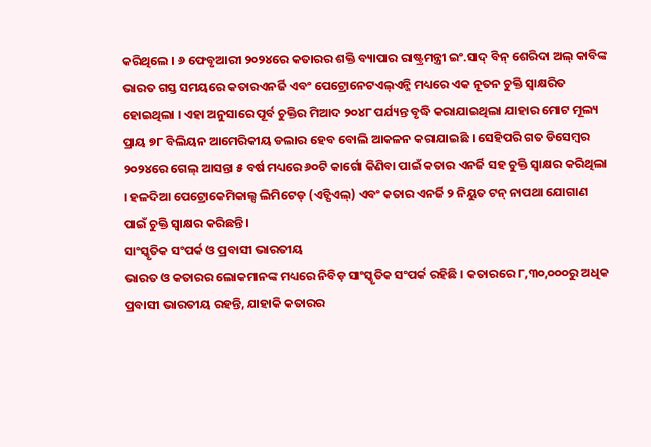କରିଥିଲେ । ୬ ଫେବୃଆରୀ ୨୦୨୪ରେ କତାରର ଶକ୍ତି ବ୍ୟାପାର ରାଷ୍ଟ୍ରମନ୍ତ୍ରୀ ଇଂ.ସାଦ୍ ବିନ୍ ଶେରିଦା ଅଲ୍ କାବିଙ୍କ ଭାରତ ଗସ୍ତ ସମୟରେ କତାରଏନର୍ଜି ଏବଂ ପେଟ୍ରୋନେଟଏଲ୍ଏନ୍ଜି ମଧ୍ୟରେ ଏକ ନୂତନ ଚୁକ୍ତି ସ୍ୱାକ୍ଷରିତ ହୋଇଥିଲା । ଏହା ଅନୁସାରେ ପୂର୍ବ ଚୁକ୍ତିର ମିଆଦ ୨୦୪୮ ପର୍ଯ୍ୟନ୍ତ ବୃଦ୍ଧି କରାଯାଇଥିଲା ଯାହାର ମୋଟ ମୂଲ୍ୟ ପ୍ରାୟ ୭୮ ବିଲିୟନ ଆମେରିକୀୟ ଡଲାର ହେବ ବୋଲି ଆକଳନ କରାଯାଇଛି । ସେହିପରି ଗତ ଡିସେମ୍ବର ୨୦୨୪ରେ ଗେଲ୍ ଆସନ୍ତା ୫ ବର୍ଷ ମଧ୍ୟରେ ୬୦ଟି କାର୍ଗୋ କିଣିବା ପାଇଁ କତାର ଏନର୍ଜି ସହ ଚୁକ୍ତି ସ୍ୱାକ୍ଷର କରିଥିଲା । ହଳଦିଆ ପେଟ୍ରୋକେମିକାଲ୍ସ ଲିମିଟେଡ୍ (ଏଚ୍ପିଏଲ୍) ଏବଂ କତାର ଏନର୍ଜି ୨ ନିୟୁତ ଟନ୍ ନାପଥା ଯୋଗାଣ ପାଇଁ ଚୁକ୍ତି ସ୍ୱାକ୍ଷର କରିଛନ୍ତି ।
ସାଂସ୍କୃତିକ ସଂପର୍କ ଓ ପ୍ରବାସୀ ଭାରତୀୟ
ଭାରତ ଓ କତାରର ଲୋକମାନଙ୍କ ମଧ୍ୟରେ ନିବିଡ଼ ସାଂସ୍କୃତିକ ସଂପର୍କ ରହିଛି । କତାରରେ ୮,୩୦,୦୦୦ରୁ ଅଧିକ ପ୍ରବାସୀ ଭାରତୀୟ ରହନ୍ତି, ଯାହାକି କତାରର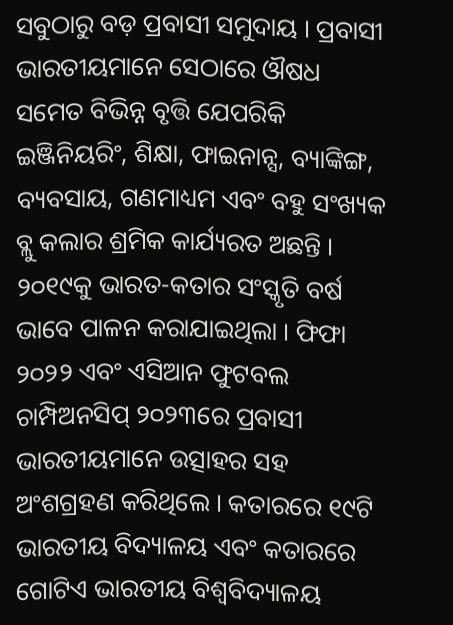ସବୁଠାରୁ ବଡ଼ ପ୍ରବାସୀ ସମୁଦାୟ । ପ୍ରବାସୀ ଭାରତୀୟମାନେ ସେଠାରେ ଔଷଧ ସମେତ ବିଭିନ୍ନ ବୃତ୍ତି ଯେପରିକି ଇଞ୍ଜିନିୟରିଂ, ଶିକ୍ଷା, ଫାଇନାନ୍ସ, ବ୍ୟାଙ୍କିଙ୍ଗ, ବ୍ୟବସାୟ, ଗଣମାଧ୍ୟମ ଏବଂ ବହୁ ସଂଖ୍ୟକ ବ୍ଲୁ କଲାର ଶ୍ରମିକ କାର୍ଯ୍ୟରତ ଅଛନ୍ତି । ୨୦୧୯କୁ ଭାରତ-କତାର ସଂସ୍କୃତି ବର୍ଷ ଭାବେ ପାଳନ କରାଯାଇଥିଲା । ଫିଫା ୨୦୨୨ ଏବଂ ଏସିଆନ ଫୁଟବଲ ଚାମ୍ପିଅନସିପ୍ ୨୦୨୩ରେ ପ୍ରବାସୀ ଭାରତୀୟମାନେ ଉତ୍ସାହର ସହ ଅଂଶଗ୍ରହଣ କରିଥିଲେ । କତାରରେ ୧୯ଟି ଭାରତୀୟ ବିଦ୍ୟାଳୟ ଏବଂ କତାରରେ ଗୋଟିଏ ଭାରତୀୟ ବିଶ୍ୱବିଦ୍ୟାଳୟ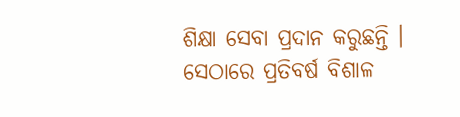ଶିକ୍ଷା ସେବା ପ୍ରଦାନ କରୁଛନ୍ତି । ସେଠାରେ ପ୍ରତିବର୍ଷ ବିଶାଳ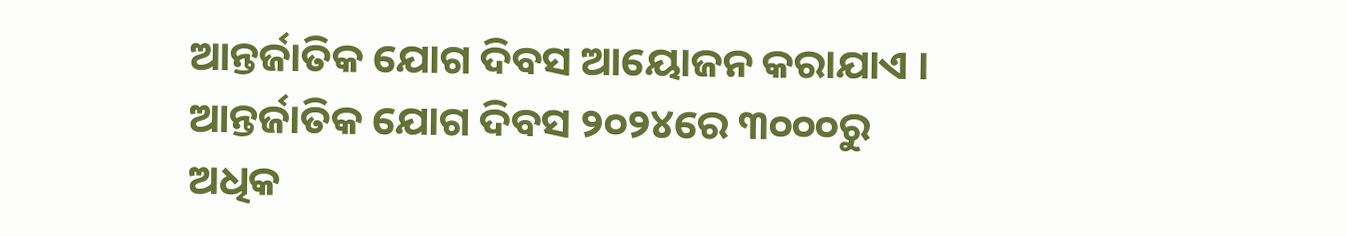ଆନ୍ତର୍ଜାତିକ ଯୋଗ ଦିବସ ଆୟୋଜନ କରାଯାଏ । ଆନ୍ତର୍ଜାତିକ ଯୋଗ ଦିବସ ୨୦୨୪ରେ ୩୦୦୦ରୁ ଅଧିକ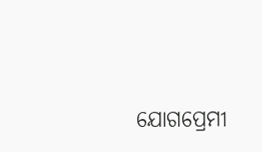ଯୋଗପ୍ରେମୀ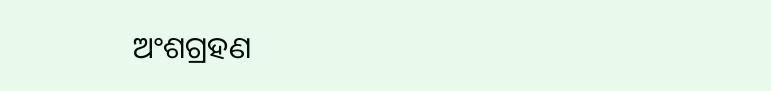ଅଂଶଗ୍ରହଣ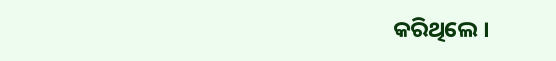କରିଥିଲେ ।